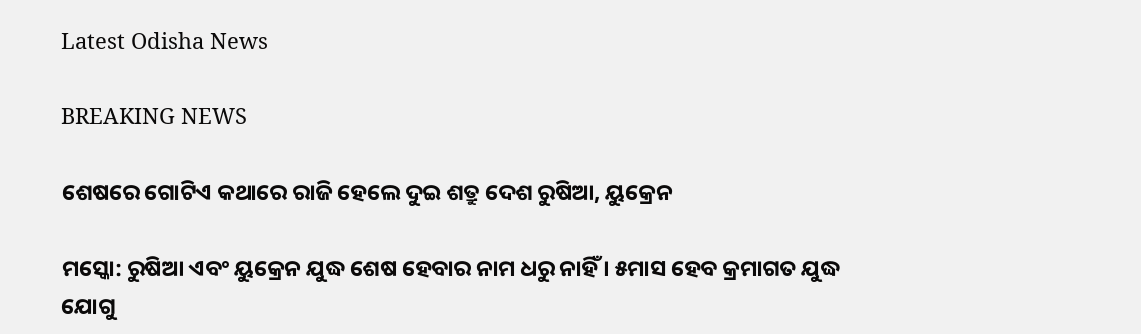Latest Odisha News

BREAKING NEWS

ଶେଷରେ ଗୋଟିଏ କଥାରେ ରାଜି ହେଲେ ଦୁଇ ଶତ୍ରୁ ଦେଶ ରୁଷିଆ, ୟୁକ୍ରେନ

ମସ୍କୋ: ରୁଷିଆ ଏବଂ ୟୁକ୍ରେନ ଯୁଦ୍ଧ ଶେଷ ହେବାର ନାମ ଧରୁ ନାହିଁ । ୫ମାସ ହେବ କ୍ରମାଗତ ଯୁଦ୍ଧ ଯୋଗୁ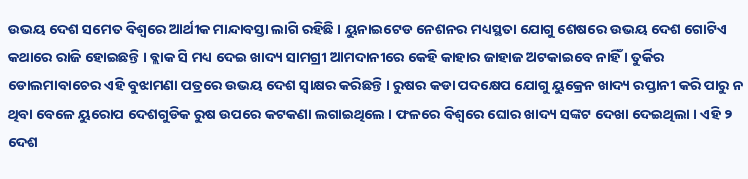ଉଭୟ ଦେଶ ସମେତ ବିଶ୍ୱରେ ଆର୍ଥୀକ ମାନ୍ଦାବସ୍ତା ଲାଗି ରହିଛି । ୟୁନାଇଟେଡ ନେଶନର ମଧ୍ୟସ୍ଥତା ଯୋଗୁ ଶେଷରେ ଉଭୟ ଦେଶ ଗୋଟିଏ କଥାରେ ରାଜି ହୋଇଛନ୍ତି । ବ୍ଲାକ ସି ମଧ୍ୟ ଦେଇ ଖାଦ୍ୟ ସାମଗ୍ରୀ ଆମଦାନୀରେ କେହି କାହାର ଜାହାଜ ଅଟକାଇବେ ନାହିଁ । ତୁର୍କିର ଡୋଲମାବାଚେର ଏହି ବୁଝାମଣା ପତ୍ରରେ ଉଭୟ ଦେଶ ସ୍ୱାକ୍ଷର କରିଛନ୍ତି । ରୁଷର କଡା ପଦକ୍ଷେପ ଯୋଗୁ ୟୁକ୍ରେନ ଖାଦ୍ୟ ରପ୍ତାନୀ କରି ପାରୁ ନ ଥିବା ବେଳେ ୟୁରୋପ ଦେଶଗୁଡିକ ରୁଷ ଉପରେ କଟକଣା ଲଗାଇଥିଲେ । ଫଳରେ ବିଶ୍ୱରେ ଘୋର ଖାଦ୍ୟ ସଙ୍କଟ ଦେଖା ଦେଇଥିଲା । ଏହି ୨ ଦେଶ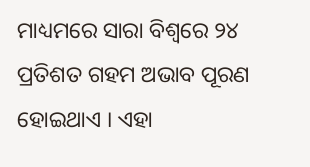ମାଧ୍ୟମରେ ସାରା ବିଶ୍ୱରେ ୨୪ ପ୍ରତିଶତ ଗହମ ଅଭାବ ପୂରଣ ହୋଇଥାଏ । ଏହା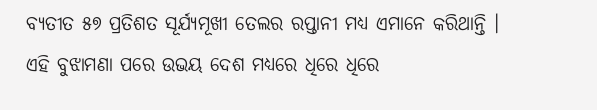ବ୍ୟତୀତ ୫୭ ପ୍ରତିଶତ ସୂର୍ଯ୍ୟମୂଖୀ ତେଲର ରପ୍ତାନୀ ମଧ୍ୟ ଏମାନେ କରିଥାନ୍ତି । ଏହି ବୁଝାମଣା ପରେ ଉଭୟ ଦେଶ ମଧ୍ୟରେ ଧିରେ ଧିରେ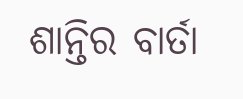ଶାନ୍ତିର ବାର୍ତା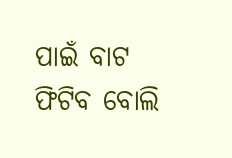ପାଇଁ ବାଟ ଫିଟିବ ବୋଲି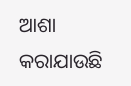ଆଶା କରାଯାଉଛି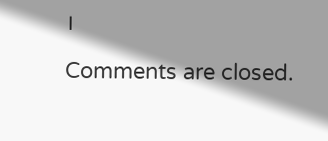।

Comments are closed.